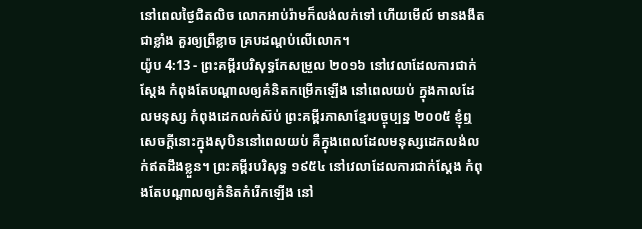នៅពេលថ្ងៃជិតលិច លោកអាប់រ៉ាមក៏លង់លក់ទៅ ហើយមើល៍ មានងងឹតជាខ្លាំង គួរឲ្យព្រឺខ្លាច គ្របដណ្ដប់លើលោក។
យ៉ូប 4:13 - ព្រះគម្ពីរបរិសុទ្ធកែសម្រួល ២០១៦ នៅវេលាដែលការជាក់ស្តែង កំពុងតែបណ្ដាលឲ្យគំនិតកម្រើកឡើង នៅពេលយប់ ក្នុងកាលដែលមនុស្ស កំពុងដេកលក់ស៊ប់ ព្រះគម្ពីរភាសាខ្មែរបច្ចុប្បន្ន ២០០៥ ខ្ញុំឮសេចក្ដីនោះក្នុងសុបិននៅពេលយប់ គឺក្នុងពេលដែលមនុស្សដេកលង់លក់ឥតដឹងខ្លួន។ ព្រះគម្ពីរបរិសុទ្ធ ១៩៥៤ នៅវេលាដែលការជាក់ស្តែង កំពុងតែបណ្តាលឲ្យគំនិតកំរើកឡើង នៅ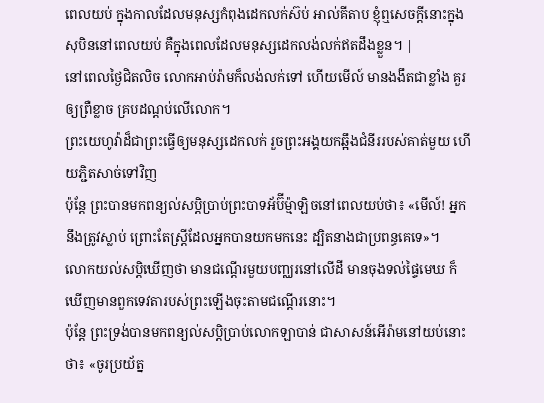ពេលយប់ ក្នុងកាលដែលមនុស្សកំពុងដេកលក់ស៊ប់ អាល់គីតាប ខ្ញុំឮសេចក្ដីនោះក្នុងសុបិននៅពេលយប់ គឺក្នុងពេលដែលមនុស្សដេកលង់លក់ឥតដឹងខ្លួន។ |
នៅពេលថ្ងៃជិតលិច លោកអាប់រ៉ាមក៏លង់លក់ទៅ ហើយមើល៍ មានងងឹតជាខ្លាំង គួរឲ្យព្រឺខ្លាច គ្របដណ្ដប់លើលោក។
ព្រះយេហូវ៉ាដ៏ជាព្រះធ្វើឲ្យមនុស្សដេកលក់ រួចព្រះអង្គយកឆ្អឹងជំនីររបស់គាត់មួយ ហើយភ្ជិតសាច់ទៅវិញ
ប៉ុន្តែ ព្រះបានមកពន្យល់សប្តិប្រាប់ព្រះបាទអ័ប៊ីម៉្មាឡិចនៅពេលយប់ថា៖ «មើល៍! អ្នកនឹងត្រូវស្លាប់ ព្រោះតែស្ត្រីដែលអ្នកបានយកមកនេះ ដ្បិតនាងជាប្រពន្ធគេទេ»។
លោកយល់សប្តិឃើញថា មានជណ្តើរមួយបញ្ឈរនៅលើដី មានចុងទល់ផ្ទៃមេឃ ក៏ឃើញមានពួកទេវតារបស់ព្រះឡើងចុះតាមជណ្តើរនោះ។
ប៉ុន្តែ ព្រះទ្រង់បានមកពន្យល់សប្តិប្រាប់លោកឡាបាន់ ជាសាសន៍អើរ៉ាមនៅយប់នោះថា៖ «ចូរប្រយ័ត្ន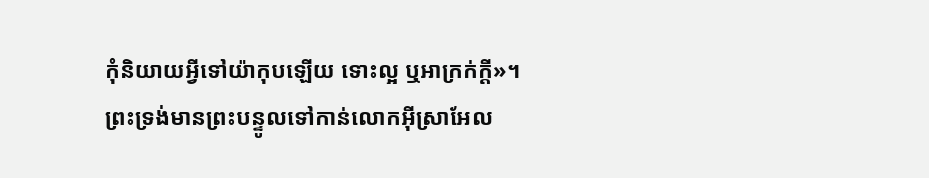កុំនិយាយអ្វីទៅយ៉ាកុបឡើយ ទោះល្អ ឬអាក្រក់ក្តី»។
ព្រះទ្រង់មានព្រះបន្ទូលទៅកាន់លោកអ៊ីស្រាអែល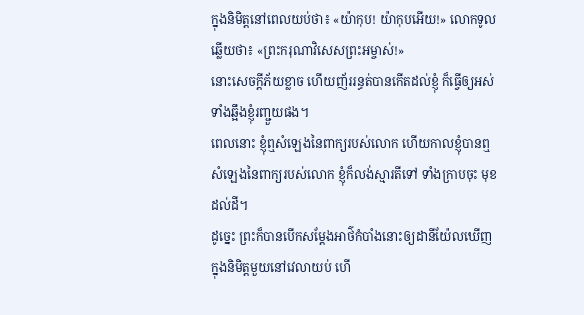ក្នុងនិមិត្តនៅពេលយប់ថា៖ «យ៉ាកុប! យ៉ាកុបអើយ!» លោកទូលឆ្លើយថា៖ «ព្រះករុណាវិសេសព្រះអម្ចាស់!»
នោះសេចក្ដីភ័យខ្លាច ហើយញ័ររន្ធត់បានកើតដល់ខ្ញុំ ក៏ធ្វើឲ្យអស់ទាំងឆ្អឹងខ្ញុំរញ្ជួយផង។
ពេលនោះ ខ្ញុំឮសំឡេងនៃពាក្យរបស់លោក ហើយកាលខ្ញុំបានឮសំឡេងនៃពាក្យរបស់លោក ខ្ញុំក៏លង់ស្មារតីទៅ ទាំងក្រាបចុះ មុខដល់ដី។
ដូច្នេះ ព្រះក៏បានបើកសម្ដែងអាថ៌កំបាំងនោះឲ្យដានីយ៉ែលឃើញ ក្នុងនិមិត្តមួយនៅវេលាយប់ ហើ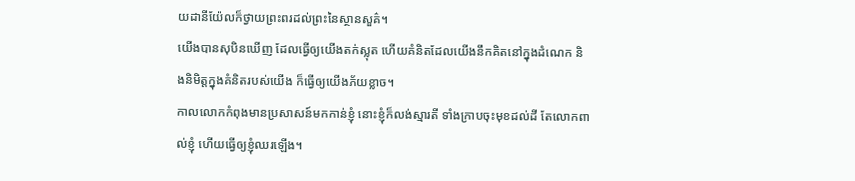យដានីយ៉ែលក៏ថ្វាយព្រះពរដល់ព្រះនៃស្ថានសួគ៌។
យើងបានសុបិនឃើញ ដែលធ្វើឲ្យយើងតក់ស្លុត ហើយគំនិតដែលយើងនឹកគិតនៅក្នុងដំណេក និងនិមិត្តក្នុងគំនិតរបស់យើង ក៏ធ្វើឲ្យយើងភ័យខ្លាច។
កាលលោកកំពុងមានប្រសាសន៍មកកាន់ខ្ញុំ នោះខ្ញុំក៏លង់ស្មារតី ទាំងក្រាបចុះមុខដល់ដី តែលោកពាល់ខ្ញុំ ហើយធ្វើឲ្យខ្ញុំឈរឡើង។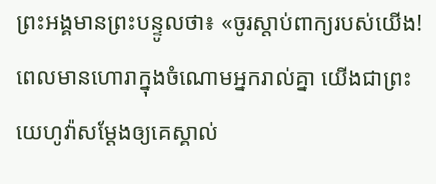ព្រះអង្គមានព្រះបន្ទូលថា៖ «ចូរស្តាប់ពាក្យរបស់យើង! ពេលមានហោរាក្នុងចំណោមអ្នករាល់គ្នា យើងជាព្រះយេហូវ៉ាសម្ដែងឲ្យគេស្គាល់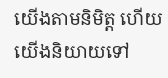យើងតាមនិមិត្ត ហើយយើងនិយាយទៅ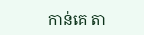កាន់គេ តា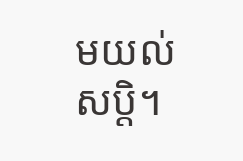មយល់សប្តិ។